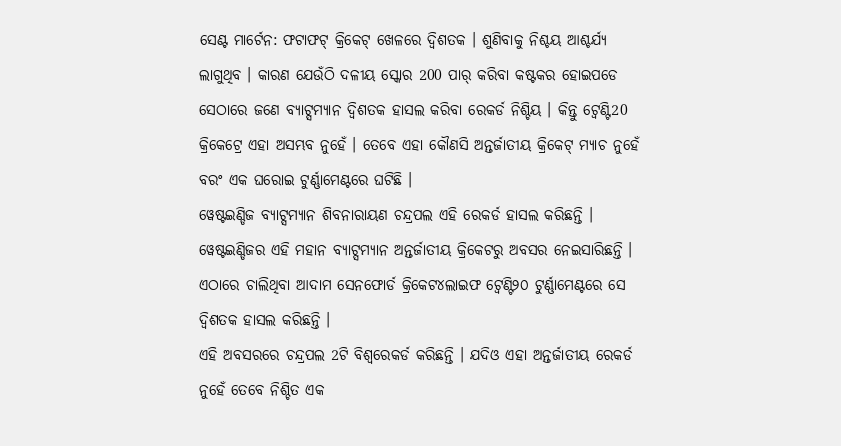ସେଣ୍ଟ ମାର୍ଟେନ: ଫଟାଫଟ୍ କ୍ରିକେଟ୍ ଖେଳରେ ଦ୍ବିଶତକ । ଶୁଣିବାକୁ ନିଶ୍ଚୟ ଆଶ୍ଚର୍ଯ୍ୟ ଲାଗୁଥିବ । କାରଣ ଯେଉଁଠି ଦଳୀୟ ସ୍କୋର 200 ପାର୍ କରିବା କଷ୍ଟକର ହୋଇପଡେ ସେଠାରେ ଜଣେ ବ୍ୟାଟ୍ସମ୍ୟାନ ଦ୍ବିଶତକ ହାସଲ କରିବା ରେକର୍ଡ ନିଶ୍ଚିୟ । କିନ୍ତୁ ଟ୍ବେଣ୍ଟି20 କ୍ରିକେଟ୍ରେ ଏହା ଅସମ୍ଭବ ନୁହେଁ । ତେବେ ଏହା କୌଣସି ଅନ୍ତର୍ଜାତୀୟ କ୍ରିକେଟ୍ ମ୍ୟାଚ ନୁହେଁ ବରଂ ଏକ ଘରୋଇ ଟୁର୍ଣ୍ଣାମେଣ୍ଟରେ ଘଟିଛି ।
ୱେଷ୍ଟଇଣ୍ଡିଜ ବ୍ୟାଟ୍ସମ୍ୟାନ ଶିବନାରାୟଣ ଚନ୍ଦ୍ରପଲ ଏହି ରେକର୍ଡ ହାସଲ କରିଛନ୍ତି । ୱେଷ୍ଟଇଣ୍ଡିଜର ଏହି ମହାନ ବ୍ୟାଟ୍ସମ୍ୟାନ ଅନ୍ତର୍ଜାତୀୟ କ୍ରିକେଟରୁ ଅବସର ନେଇସାରିଛନ୍ତି । ଏଠାରେ ଚାଲିଥିବା ଆଦାମ ସେନଫୋର୍ଡ କ୍ରିକେଟ୪ଲାଇଫ ଟ୍ବେଣ୍ଟି୨୦ ଟୁର୍ଣ୍ଣାମେଣ୍ଟରେ ସେ ଦ୍ବିଶତକ ହାସଲ କରିଛନ୍ତି ।
ଏହି ଅବସରରେ ଚନ୍ଦ୍ରପଲ 2ଟି ବିଶ୍ବରେକର୍ଡ କରିଛନ୍ତି । ଯଦିଓ ଏହା ଅନ୍ତର୍ଜାତୀୟ ରେକର୍ଡ ନୁହେଁ ତେବେ ନିଶ୍ଚିତ ଏକ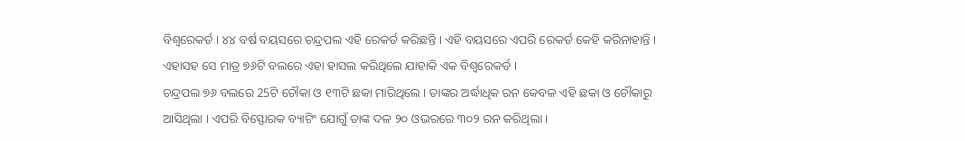ବିଶ୍ବରେକର୍ଡ । ୪୪ ବର୍ଷ ବୟସରେ ଚନ୍ଦ୍ରପଲ ଏହି ରେକର୍ଡ କରିଛନ୍ତି । ଏହି ବୟସରେ ଏପରି ରେକର୍ଡ କେହି କରିନାହାନ୍ତି । ଏହାସହ ସେ ମାତ୍ର ୭୬ଟି ବଲରେ ଏହା ହାସଲ କରିଥିଲେ ଯାହାକି ଏକ ବିଶ୍ବରେକର୍ଡ ।
ଚନ୍ଦ୍ରପଲ ୭୬ ବଲରେ 25ଟି ଚୌକା ଓ ୧୩ଟି ଛକା ମାରିଥିଲେ । ତାଙ୍କର ଅର୍ଦ୍ଧାଧିକ ରନ କେବଳ ଏହି ଛକା ଓ ଚୌକାରୁ ଆସିଥିଲା । ଏପରି ବିସ୍ଫୋରକ ବ୍ୟାଟିଂ ଯୋଗୁଁ ତାଙ୍କ ଦଳ ୨୦ ଓଭରରେ ୩୦୨ ରନ କରିଥିଲା ।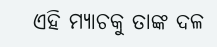ଏହି ମ୍ୟାଚକୁ ତାଙ୍କ ଦଳ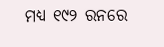ମଧ୍ୟ ୧୯୨ ରନରେ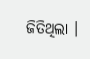ଜିତିଥିଲା ।